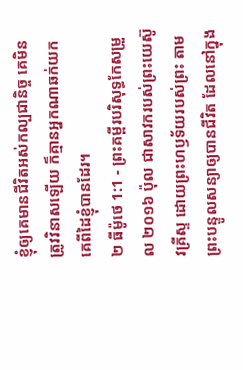ខ្ញុំឲ្យគេមានជីវិតអស់កល្បជានិច្ច គេមិនត្រូវវិនាសឡើយ ក៏គ្មានអ្នកណាឆក់យកគេពីដៃខ្ញុំបានដែរ។
២ ធីម៉ូថេ 1:1 - ព្រះគម្ពីរបរិសុទ្ធកែសម្រួល ២០១៦ ប៉ុល ជាសាវករបស់ព្រះយេស៊ូវគ្រីស្ទ ដោយព្រះហឫទ័យរបស់ព្រះ តាមព្រះបន្ទូលសន្យាឲ្យបានជីវិត ដែលនៅក្នុង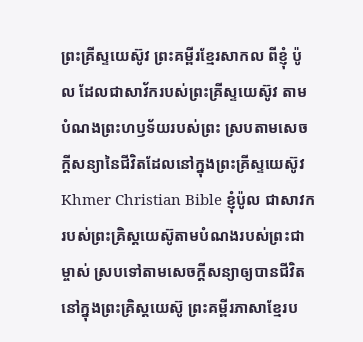ព្រះគ្រីស្ទយេស៊ូវ ព្រះគម្ពីរខ្មែរសាកល ពីខ្ញុំ ប៉ូល ដែលជាសាវ័ករបស់ព្រះគ្រីស្ទយេស៊ូវ តាមបំណងព្រះហឫទ័យរបស់ព្រះ ស្របតាមសេចក្ដីសន្យានៃជីវិតដែលនៅក្នុងព្រះគ្រីស្ទយេស៊ូវ Khmer Christian Bible ខ្ញុំប៉ូល ជាសាវករបស់ព្រះគ្រិស្ដយេស៊ូតាមបំណងរបស់ព្រះជាម្ចាស់ ស្របទៅតាមសេចក្ដីសន្យាឲ្យបានជីវិតនៅក្នុងព្រះគ្រិស្ដយេស៊ូ ព្រះគម្ពីរភាសាខ្មែរប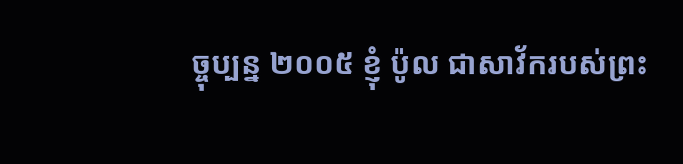ច្ចុប្បន្ន ២០០៥ ខ្ញុំ ប៉ូល ជាសាវ័ករបស់ព្រះ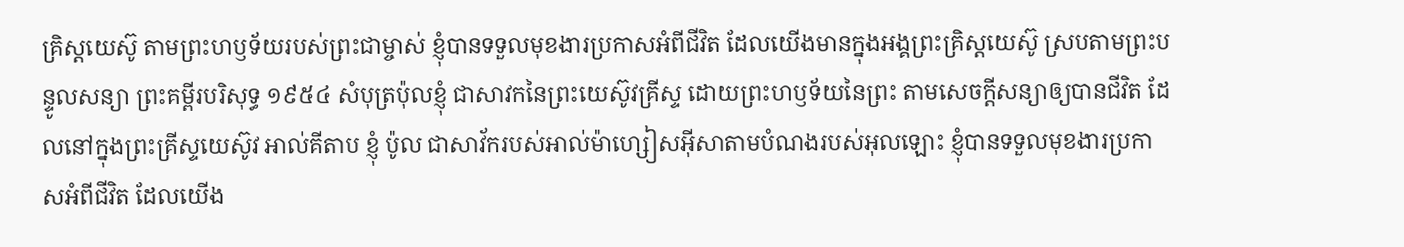គ្រិស្តយេស៊ូ តាមព្រះហឫទ័យរបស់ព្រះជាម្ចាស់ ខ្ញុំបានទទួលមុខងារប្រកាសអំពីជីវិត ដែលយើងមានក្នុងអង្គព្រះគ្រិស្តយេស៊ូ ស្របតាមព្រះបន្ទូលសន្យា ព្រះគម្ពីរបរិសុទ្ធ ១៩៥៤ សំបុត្រប៉ុលខ្ញុំ ជាសាវកនៃព្រះយេស៊ូវគ្រីស្ទ ដោយព្រះហឫទ័យនៃព្រះ តាមសេចក្ដីសន្យាឲ្យបានជីវិត ដែលនៅក្នុងព្រះគ្រីស្ទយេស៊ូវ អាល់គីតាប ខ្ញុំ ប៉ូល ជាសាវ័ករបស់អាល់ម៉ាហ្សៀសអ៊ីសាតាមបំណងរបស់អុលឡោះ ខ្ញុំបានទទួលមុខងារប្រកាសអំពីជីវិត ដែលយើង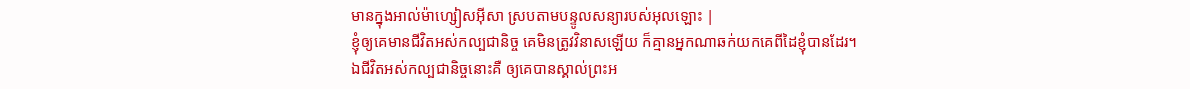មានក្នុងអាល់ម៉ាហ្សៀសអ៊ីសា ស្របតាមបន្ទូលសន្យារបស់អុលឡោះ |
ខ្ញុំឲ្យគេមានជីវិតអស់កល្បជានិច្ច គេមិនត្រូវវិនាសឡើយ ក៏គ្មានអ្នកណាឆក់យកគេពីដៃខ្ញុំបានដែរ។
ឯជីវិតអស់កល្បជានិច្ចនោះគឺ ឲ្យគេបានស្គាល់ព្រះអ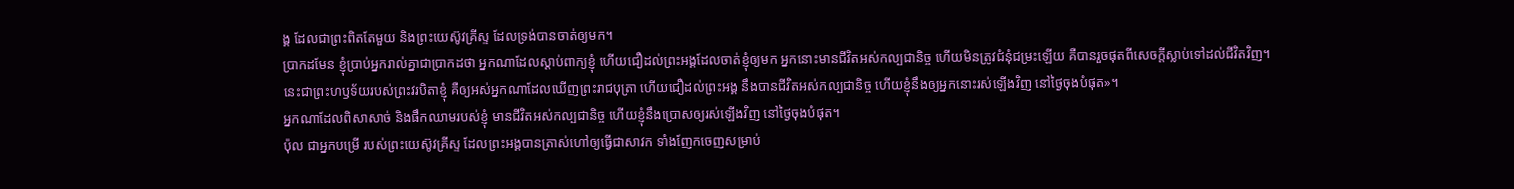ង្គ ដែលជាព្រះពិតតែមួយ និងព្រះយេស៊ូវគ្រីស្ទ ដែលទ្រង់បានចាត់ឲ្យមក។
ប្រាកដមែន ខ្ញុំប្រាប់អ្នករាល់គ្នាជាប្រាកដថា អ្នកណាដែលស្តាប់ពាក្យខ្ញុំ ហើយជឿដល់ព្រះអង្គដែលចាត់ខ្ញុំឲ្យមក អ្នកនោះមានជីវិតអស់កល្បជានិច្ច ហើយមិនត្រូវជំនុំជម្រះឡើយ គឺបានរួចផុតពីសេចក្តីស្លាប់ទៅដល់ជីវិតវិញ។
នេះជាព្រះហឫទ័យរបស់ព្រះវរបិតាខ្ញុំ គឺឲ្យអស់អ្នកណាដែលឃើញព្រះរាជបុត្រា ហើយជឿដល់ព្រះអង្គ នឹងបានជីវិតអស់កល្បជានិច្ច ហើយខ្ញុំនឹងឲ្យអ្នកនោះរស់ឡើងវិញ នៅថ្ងៃចុងបំផុត»។
អ្នកណាដែលពិសាសាច់ និងផឹកឈាមរបស់ខ្ញុំ មានជីវិតអស់កល្បជានិច្ច ហើយខ្ញុំនឹងប្រោសឲ្យរស់ឡើងវិញ នៅថ្ងៃចុងបំផុត។
ប៉ុល ជាអ្នកបម្រើ របស់ព្រះយេស៊ូវគ្រីស្ទ ដែលព្រះអង្គបានត្រាស់ហៅឲ្យធ្វើជាសាវក ទាំងញែកចេញសម្រាប់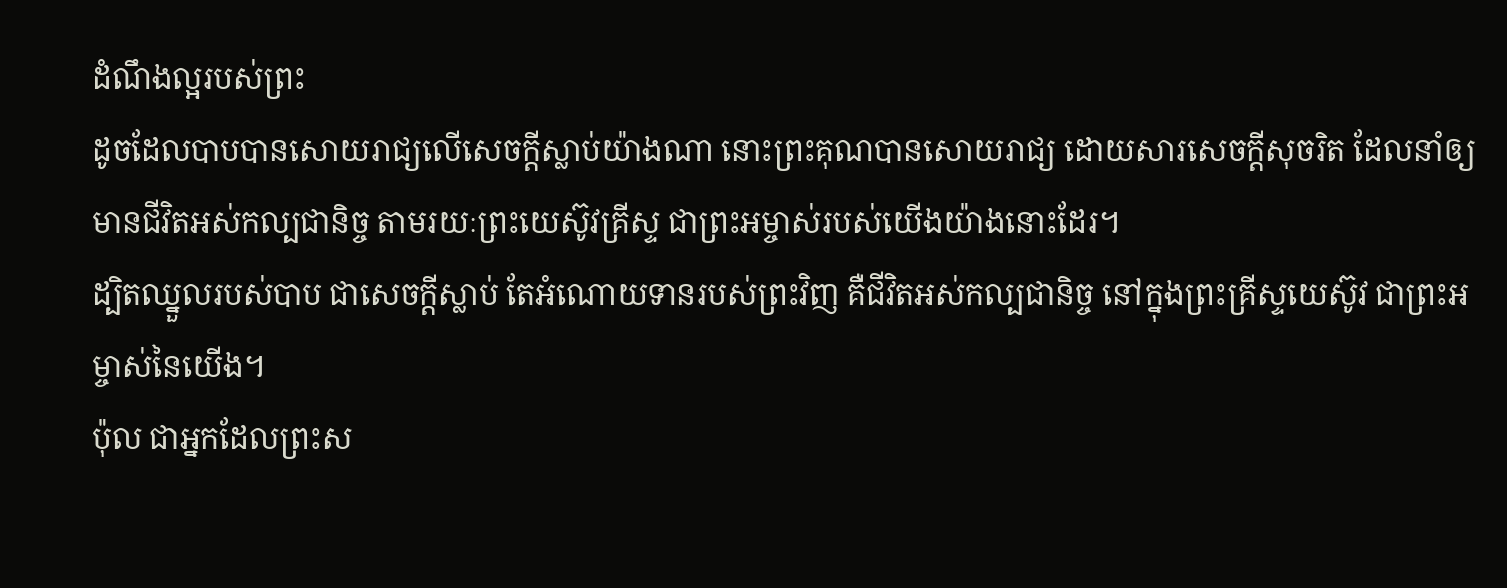ដំណឹងល្អរបស់ព្រះ
ដូចដែលបាបបានសោយរាជ្យលើសេចក្ដីស្លាប់យ៉ាងណា នោះព្រះគុណបានសោយរាជ្យ ដោយសារសេចក្តីសុចរិត ដែលនាំឲ្យមានជីវិតអស់កល្បជានិច្ច តាមរយៈព្រះយេស៊ូវគ្រីស្ទ ជាព្រះអម្ចាស់របស់យើងយ៉ាងនោះដែរ។
ដ្បិតឈ្នួលរបស់បាប ជាសេចក្តីស្លាប់ តែអំណោយទានរបស់ព្រះវិញ គឺជីវិតអស់កល្បជានិច្ច នៅក្នុងព្រះគ្រីស្ទយេស៊ូវ ជាព្រះអម្ចាស់នៃយើង។
ប៉ុល ជាអ្នកដែលព្រះស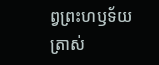ព្វព្រះហឫទ័យត្រាស់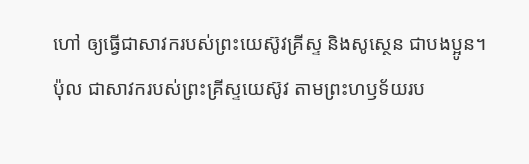ហៅ ឲ្យធ្វើជាសាវករបស់ព្រះយេស៊ូវគ្រីស្ទ និងសូស្ថេន ជាបងប្អូន។
ប៉ុល ជាសាវករបស់ព្រះគ្រីស្ទយេស៊ូវ តាមព្រះហឫទ័យរប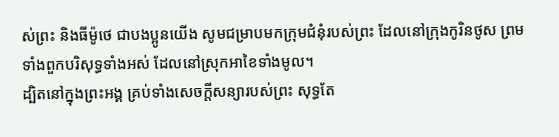ស់ព្រះ និងធីម៉ូថេ ជាបងប្អូនយើង សូមជម្រាបមកក្រុមជំនុំរបស់ព្រះ ដែលនៅក្រុងកូរិនថូស ព្រមទាំងពួកបរិសុទ្ធទាំងអស់ ដែលនៅស្រុកអាខៃទាំងមូល។
ដ្បិតនៅក្នុងព្រះអង្គ គ្រប់ទាំងសេចក្តីសន្យារបស់ព្រះ សុទ្ធតែ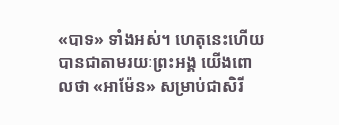«បាទ» ទាំងអស់។ ហេតុនេះហើយបានជាតាមរយៈព្រះអង្គ យើងពោលថា «អាម៉ែន» សម្រាប់ជាសិរី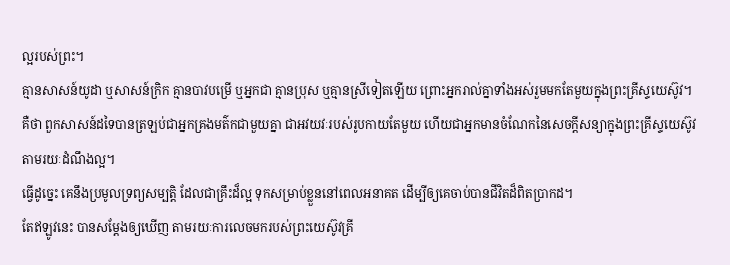ល្អរបស់ព្រះ។
គ្មានសាសន៍យូដា ឬសាសន៍ក្រិក គ្មានបាវបម្រើ ឬអ្នកជា គ្មានប្រុស ឬគ្មានស្រីទៀតឡើយ ព្រោះអ្នករាល់គ្នាទាំងអស់រួមមកតែមួយក្នុងព្រះគ្រីស្ទយេស៊ូវ។
គឺថា ពួកសាសន៍ដទៃបានត្រឡប់ជាអ្នកគ្រងមត៌កជាមួយគ្នា ជាអវយវៈរបស់រូបកាយតែមួយ ហើយជាអ្នកមានចំណែកនៃសេចក្តីសន្យាក្នុងព្រះគ្រីស្ទយេស៊ូវ តាមរយៈដំណឹងល្អ។
ធ្វើដូច្នេះ គេនឹងប្រមូលទ្រព្យសម្បត្ដិ ដែលជាគ្រឹះដ៏ល្អ ទុកសម្រាប់ខ្លួននៅពេលអនាគត ដើម្បីឲ្យគេចាប់បានជីវិតដ៏ពិតប្រាកដ។
តែឥឡូវនេះ បានសម្តែងឲ្យឃើញ តាមរយៈការលេចមករបស់ព្រះយេស៊ូវគ្រី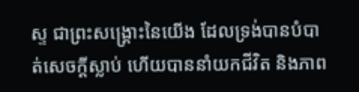ស្ទ ជាព្រះសង្គ្រោះនៃយើង ដែលទ្រង់បានបំបាត់សេចក្ដីស្លាប់ ហើយបាននាំយកជីវិត និងភាព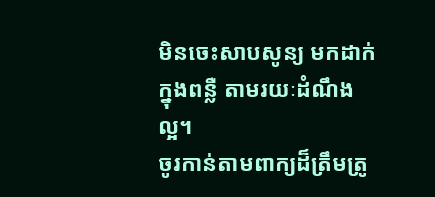មិនចេះសាបសូន្យ មកដាក់ក្នុងពន្លឺ តាមរយៈដំណឹងល្អ។
ចូរកាន់តាមពាក្យដ៏ត្រឹមត្រូ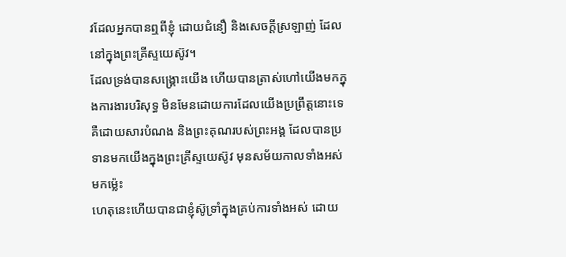វដែលអ្នកបានឮពីខ្ញុំ ដោយជំនឿ និងសេចក្ដីស្រឡាញ់ ដែលនៅក្នុងព្រះគ្រីស្ទយេស៊ូវ។
ដែលទ្រង់បានសង្គ្រោះយើង ហើយបានត្រាស់ហៅយើងមកក្នុងការងារបរិសុទ្ធ មិនមែនដោយការដែលយើងប្រព្រឹត្តនោះទេ គឺដោយសារបំណង និងព្រះគុណរបស់ព្រះអង្គ ដែលបានប្រទានមកយើងក្នុងព្រះគ្រីស្ទយេស៊ូវ មុនសម័យកាលទាំងអស់មកម៉្លេះ
ហេតុនេះហើយបានជាខ្ញុំស៊ូទ្រាំក្នុងគ្រប់ការទាំងអស់ ដោយ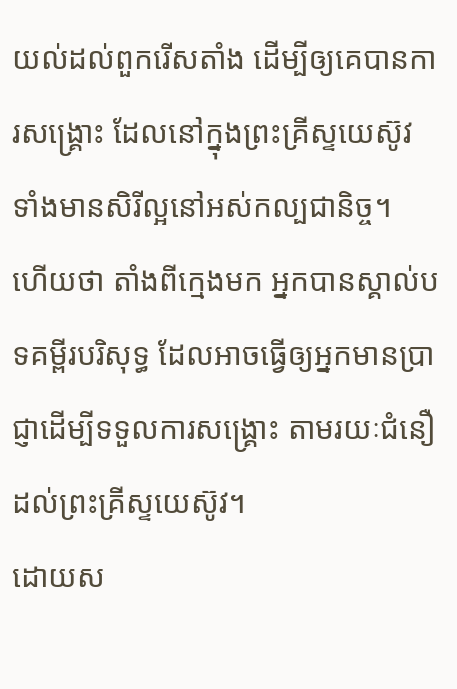យល់ដល់ពួករើសតាំង ដើម្បីឲ្យគេបានការសង្គ្រោះ ដែលនៅក្នុងព្រះគ្រីស្ទយេស៊ូវ ទាំងមានសិរីល្អនៅអស់កល្បជានិច្ច។
ហើយថា តាំងពីក្មេងមក អ្នកបានស្គាល់បទគម្ពីរបរិសុទ្ធ ដែលអាចធ្វើឲ្យអ្នកមានប្រាជ្ញាដើម្បីទទួលការសង្គ្រោះ តាមរយៈជំនឿដល់ព្រះគ្រីស្ទយេស៊ូវ។
ដោយស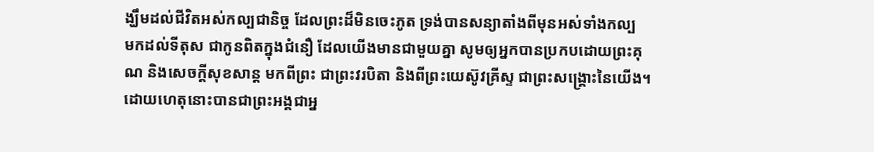ង្ឃឹមដល់ជីវិតអស់កល្បជានិច្ច ដែលព្រះដ៏មិនចេះភូត ទ្រង់បានសន្យាតាំងពីមុនអស់ទាំងកល្ប
មកដល់ទីតុស ជាកូនពិតក្នុងជំនឿ ដែលយើងមានជាមួយគ្នា សូមឲ្យអ្នកបានប្រកបដោយព្រះគុណ និងសេចក្ដីសុខសាន្ត មកពីព្រះ ជាព្រះវរបិតា និងពីព្រះយេស៊ូវគ្រីស្ទ ជាព្រះសង្គ្រោះនៃយើង។
ដោយហេតុនោះបានជាព្រះអង្គជាអ្ន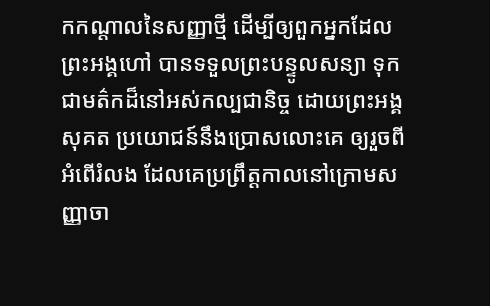កកណ្តាលនៃសញ្ញាថ្មី ដើម្បីឲ្យពួកអ្នកដែលព្រះអង្គហៅ បានទទួលព្រះបន្ទូលសន្យា ទុកជាមត៌កដ៏នៅអស់កល្បជានិច្ច ដោយព្រះអង្គសុគត ប្រយោជន៍នឹងប្រោសលោះគេ ឲ្យរួចពីអំពើរំលង ដែលគេប្រព្រឹត្តកាលនៅក្រោមសញ្ញាចា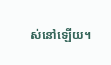ស់នៅឡើយ។